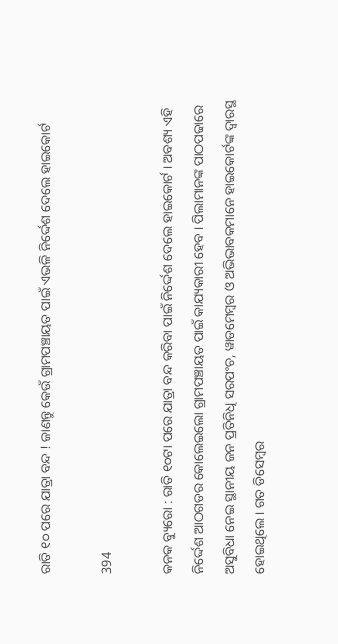ରାତି ୧୦ ପରେ ଯାତ୍ରା ବନ୍ଦ ! ଜାଣନ୍ତୁ କେଉଁ ଗ୍ରାମପଞ୍ଚାୟତ ପାଇଁ ଏଭଳି ନିର୍ଦ୍ଦେଶ ଦେଲେ ହାଇକୋର୍ଟ

394

କନକ ବ୍ୟୁରୋ : ରାତି ୧୦ଟା ପରେ ଯାତ୍ରା ବନ୍ଦ କରିବା ପାଇଁ ନିର୍ଦ୍ଦେଶ ଦେଲେ ହାଇକୋର୍ଟ । ଅବଶ୍ୟ ଏହି ନିର୍ଦ୍ଦେଶ ଆଠଗଡର କୋଲେଇଲୋ ଗ୍ରାମପଞ୍ଚାୟତ ପାଇଁ କାଯ୍ୟକାରୀ ହେବ । ପିଲାମାନଙ୍କ ପାଠପଢାରେ ଅସୁବିଧା ନେଇ ସ୍ଥାନୀୟ ଜନ ପ୍ରତିନିଧି ସରପଂଚ, ୱାଡମେମ୍ବର ଓ ଅଭିଭାବକମାନେ ହାଇକୋର୍ଟଙ୍କ ଦ୍ୱାରସ୍ଥ ହୋଇଥିଲେ । ଗତ ଡିସେମ୍ବର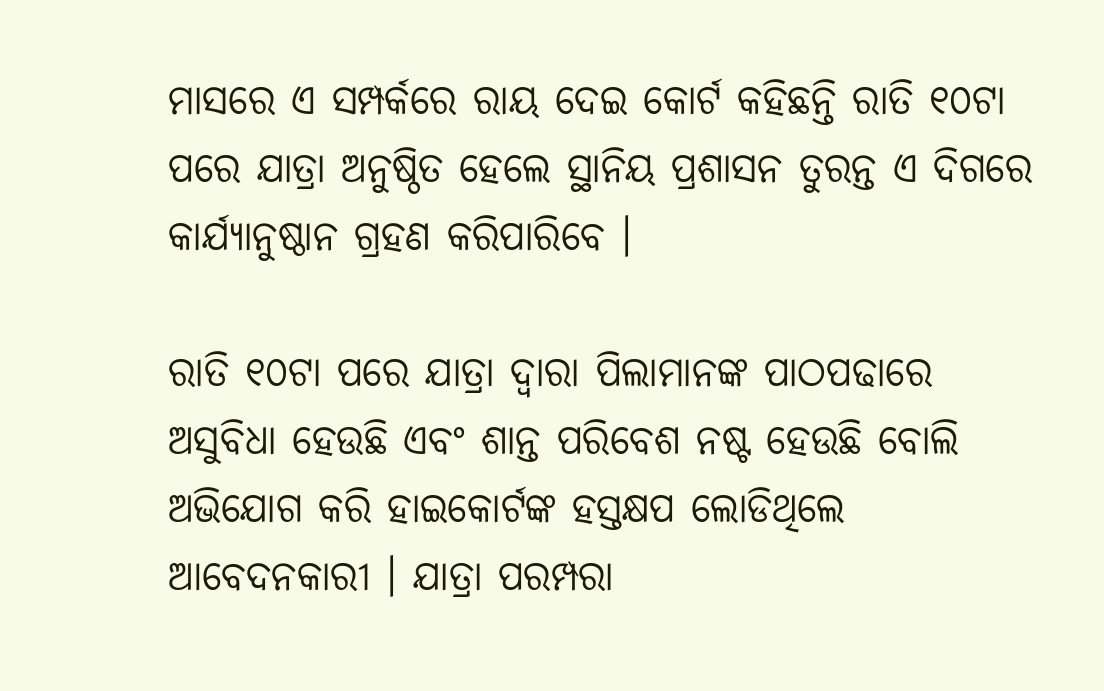ମାସରେ ଏ ସମ୍ପର୍କରେ ରାୟ ଦେଇ କୋର୍ଟ କହିଛନ୍ତି ରାତି ୧୦ଟା ପରେ ଯାତ୍ରା ଅନୁଷ୍ଠିତ ହେଲେ ସ୍ଥାନିୟ ପ୍ରଶାସନ ତୁରନ୍ତ ଏ ଦିଗରେ କାର୍ଯ୍ୟାନୁଷ୍ଠାନ ଗ୍ରହଣ କରିପାରିବେ ।

ରାତି ୧୦ଟା ପରେ ଯାତ୍ରା ଦ୍ୱାରା ପିଲାମାନଙ୍କ ପାଠପଢାରେ ଅସୁବିଧା ହେଉଛି ଏବଂ ଶାନ୍ତ ପରିବେଶ ନଷ୍ଟ ହେଉଛି ବୋଲି ଅଭିଯୋଗ କରି ହାଇକୋର୍ଟଙ୍କ ହସ୍ତକ୍ଷପ ଲୋଡିଥିଲେ ଆବେଦନକାରୀ । ଯାତ୍ରା ପରମ୍ପରା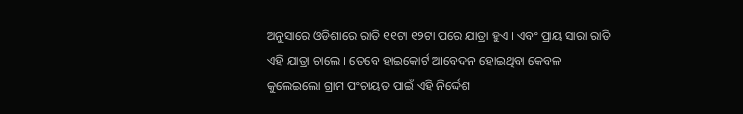ଅନୁସାରେ ଓଡିଶାରେ ରାତି ୧୧ଟା ୧୨ଟା ପରେ ଯାତ୍ରା ହୁଏ । ଏବଂ ପ୍ରାୟ ସାରା ରାତି ଏହି ଯାତ୍ରା ଚାଲେ । ତେବେ ହାଇକୋର୍ଟ ଆବେଦନ ହୋଇଥିବା କେବଳ କୁଲେଇଲୋ ଗ୍ରାମ ପଂଚାୟତ ପାଇଁ ଏହି ନିର୍ଦ୍ଦେଶ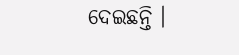ଦେଇଛନ୍ତି ।